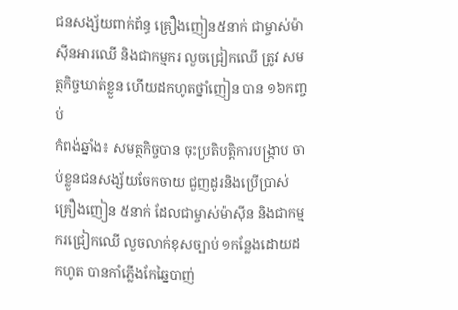ជនសង្ស័យពាក់ព័ន្ធ គ្រឿងញៀន៥នាក់ ជាម្ចាស់ម៉ាស៊ីនអារឈើ និងជាកម្មករ លួចជ្រៀកឈើ ត្រូវ សមត្ថកិច្ចឃាត់ខ្លួន ហើយដកហូតថ្នាំញៀន បាន ១៦កញ្ចប់
កំពង់ឆ្នាំង៖ សមត្ថកិច្ចបាន ចុះប្រតិបត្តិការបង្ក្រាប ចាប់ខ្លួនជនសង្ស័យចែកចាយ ជួញដូរនិងប្រើប្រាស់ គ្រឿងញៀន ៥នាក់ ដែលជាម្ចាស់ម៉ាស៊ីន និងជាកម្មករជ្រៀកឈើ លួចលាក់ខុសច្បាប់ ១កន្លែងដោយដកហូត បានកាំភ្លើងកែឆ្នៃបាញ់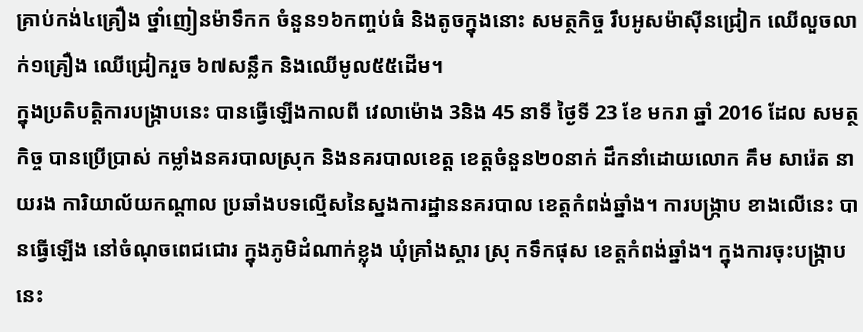គ្រាប់កង់៤គ្រឿង ថ្នាំញៀនម៉ាទឹកក ចំនួន១៦កញ្ចប់ធំ និងតូចក្នុងនោះ សមត្ថកិច្ច រឹបអូសម៉ាស៊ីនជ្រៀក ឈើលួចលាក់១គ្រឿង ឈើជ្រៀករួច ៦៧សន្លឹក និងឈើមូល៥៥ដើម។
ក្នុងប្រតិបត្តិការបង្ក្រាបនេះ បានធ្វើឡើងកាលពី វេលាម៉ោង 3និង 45 នាទី ថ្ងៃទី 23 ខែ មករា ឆ្នាំ 2016 ដែល សមត្ថកិច្ច បានប្រើប្រាស់ កម្លាំងនគរបាលស្រុក និងនគរបាលខេត្ត ខេត្តចំនួន២០នាក់ ដឹកនាំដោយលោក គឹម សារ៉េត នាយរង ការិយាល័យកណ្តាល ប្រឆាំងបទល្មើសនៃស្នងការដ្ឋាននគរបាល ខេត្តកំពង់ឆ្នាំង។ ការបង្ក្រាប ខាងលើនេះ បានធ្វើឡើង នៅចំណុចពេជជោរ ក្នុងភូមិដំណាក់ខ្លុង ឃុំគ្រាំងស្គារ ស្រុ កទឹកផុស ខេត្តកំពង់ឆ្នាំង។ ក្នុងការចុះបង្ក្រាបនេះ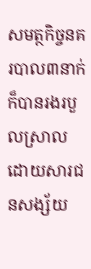សមត្ថកិច្ចនគរបាល៣នាក់ ក៏បានរងរបួលស្រាល ដោយសារជនសង្ស័យ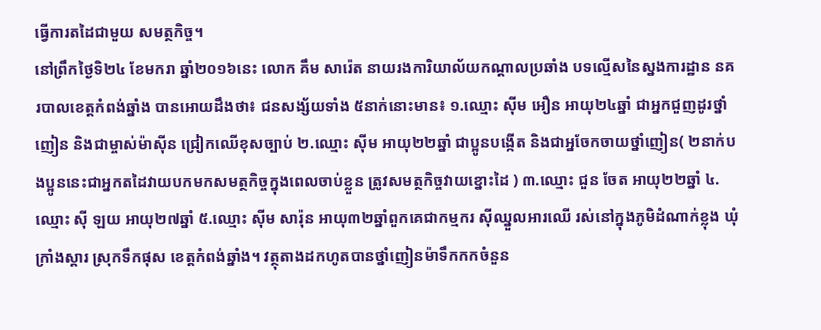ធ្វើការតដៃជាមួយ សមត្ថកិច្ច។
នៅព្រឹកថ្ងៃទិ២៤ ខែមករា ឆ្នាំ២០១៦នេះ លោក គឹម សារ៉េត នាយរងការិយាល័យកណ្តាលប្រឆាំង បទល្មើសនៃស្នងការដ្ឋាន នគរបាលខេត្តកំពង់ឆ្នាំង បានអោយដឹងថា៖ ជនសង្ស័យទាំង ៥នាក់នោះមាន៖ ១.ឈ្មោះ ស៊ីម អឿន អាយុ២៤ឆ្នាំ ជាអ្នកជួញដូរថ្នាំញៀន និងជាម្ចាស់ម៉ាស៊ីន ជ្រៀកឈើខុសច្បាប់ ២.ឈ្មោះ ស៊ីម អាយុ២២ឆ្នាំ ជាប្អូនបង្កើត និងជាអ្នចែកចាយថ្នាំញៀន( ២នាក់បងប្អូននេះជាអ្នកតដៃវាយបកមកសមត្ថកិច្ចក្នុងពេលចាប់ខ្លួន ត្រូវសមត្ថកិច្ចវាយខ្នោះដៃ ) ៣.ឈ្មោះ ជួន ចែត អាយុ២២ឆ្នាំ ៤.ឈ្មោះ ស៊ី ឡយ អាយុ២៧ឆ្នាំ ៥.ឈ្មោះ ស៊ីម សារ៉ុន អាយុ៣២ឆ្នាំពួកគេជាកម្មករ ស៊ីឈ្នួលអារឈើ រស់នៅក្នុងភូមិដំណាក់ខ្លុង ឃុំក្រាំងស្គារ ស្រុកទឹកផុស ខេត្តកំពង់ឆ្នាំង។ វត្ថុតាងដកហូតបានថ្នាំញៀនម៉ាទឹកកកចំនួន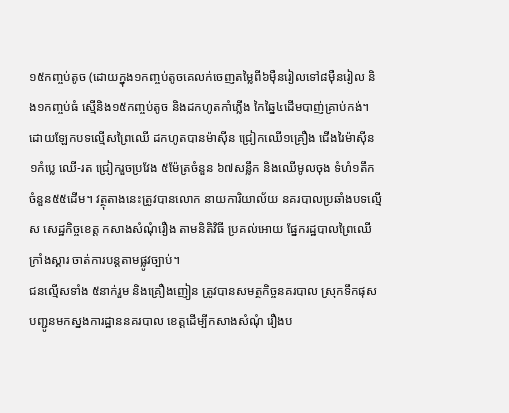១៥កញ្ចប់តូច (ដោយក្នុង១កញ្ចប់តូចគេលក់ចេញតម្លៃពី៦ម៉ឺនរៀលទៅ៨ម៉ឺនរៀល និង១កញ្ចប់ធំ ស្មើនិង១៥កញ្ចប់តូច និងដកហូតកាំភ្លើង កៃឆ្នៃ៤ដើមបាញ់គ្រាប់កង់។
ដោយឡែកបទល្មើសព្រៃឈើ ដកហូតបានម៉ាស៊ីន ជ្រៀកឈើ១គ្រឿង ជើងរៃម៉ាស៊ីន១កំប្លេ ឈើ-រត ជ្រៀករួចប្រវែង ៥ម៉ែត្រចំនួន ៦៧សន្លឹក និងឈើមូលចុង ទំហំ១តឹកចំនួន៥៥ដើម។ វត្ថុតាងនេះត្រូវបានលោក នាយការិយាល័យ នគរបាលប្រឆាំងបទល្មើស សេដ្ឋកិច្ចខេត្ត កសាងសំណុំរឿង តាមនិតិវិធី ប្រគល់អោយ ផ្នែករដ្ឋបាលព្រៃឈើ ក្រាំងស្គារ ចាត់ការបន្តតាមផ្លូវច្បាប់។
ជនល្មើសទាំង ៥នាក់រួម និងគ្រឿងញៀន ត្រូវបានសមត្ថកិច្ចនគរបាល ស្រុកទឹកផុស បញ្ជូនមកស្នងការដ្ឋាននគរបាល ខេត្តដើម្បីកសាងសំណុំ រឿងប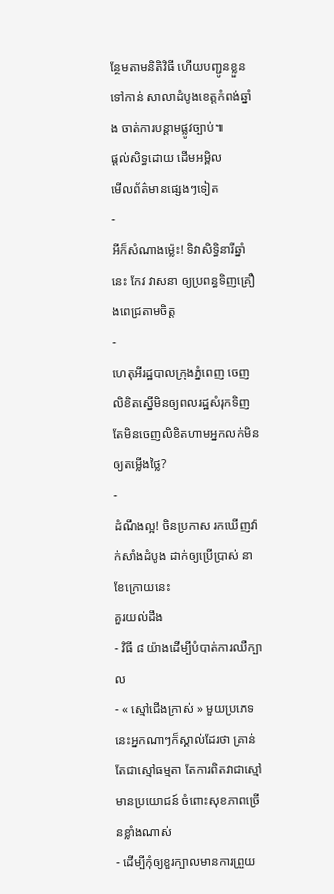ន្ថែមតាមនិតិវិធី ហើយបញ្ជូនខ្លួនទៅកាន់ សាលាដំបូងខេត្តកំពង់ឆ្នាំង ចាត់ការបន្តាមផ្លូវច្បាប់៕
ផ្តល់សិទ្ធដោយ ដើមអម្ពិល
មើលព័ត៌មានផ្សេងៗទៀត
-
អីក៏សំណាងម្ល៉េះ! ទិវាសិទ្ធិនារីឆ្នាំនេះ កែវ វាសនា ឲ្យប្រពន្ធទិញគ្រឿងពេជ្រតាមចិត្ត
-
ហេតុអីរដ្ឋបាលក្រុងភ្នំពេញ ចេញលិខិតស្នើមិនឲ្យពលរដ្ឋសំរុកទិញ តែមិនចេញលិខិតហាមអ្នកលក់មិនឲ្យតម្លើងថ្លៃ?
-
ដំណឹងល្អ! ចិនប្រកាស រកឃើញវ៉ាក់សាំងដំបូង ដាក់ឲ្យប្រើប្រាស់ នាខែក្រោយនេះ
គួរយល់ដឹង
- វិធី ៨ យ៉ាងដើម្បីបំបាត់ការឈឺក្បាល
- « ស្មៅជើងក្រាស់ » មួយប្រភេទនេះអ្នកណាៗក៏ស្គាល់ដែរថា គ្រាន់តែជាស្មៅធម្មតា តែការពិតវាជាស្មៅមានប្រយោជន៍ ចំពោះសុខភាពច្រើនខ្លាំងណាស់
- ដើម្បីកុំឲ្យខួរក្បាលមានការព្រួយ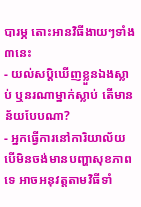បារម្ភ តោះអានវិធីងាយៗទាំង៣នេះ
- យល់សប្តិឃើញខ្លួនឯងស្លាប់ ឬនរណាម្នាក់ស្លាប់ តើមានន័យបែបណា?
- អ្នកធ្វើការនៅការិយាល័យ បើមិនចង់មានបញ្ហាសុខភាពទេ អាចអនុវត្តតាមវិធីទាំ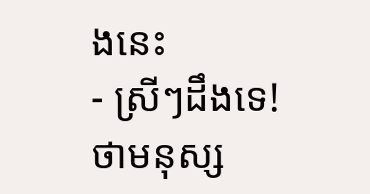ងនេះ
- ស្រីៗដឹងទេ! ថាមនុស្ស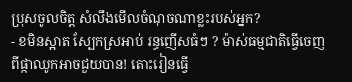ប្រុសចូលចិត្ត សំលឹងមើលចំណុចណាខ្លះរបស់អ្នក?
- ខមិនស្អាត ស្បែកស្រអាប់ រន្ធញើសធំៗ ? ម៉ាស់ធម្មជាតិធ្វើចេញពីផ្កាឈូកអាចជួយបាន! តោះរៀនធ្វើ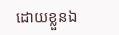ដោយខ្លួនឯ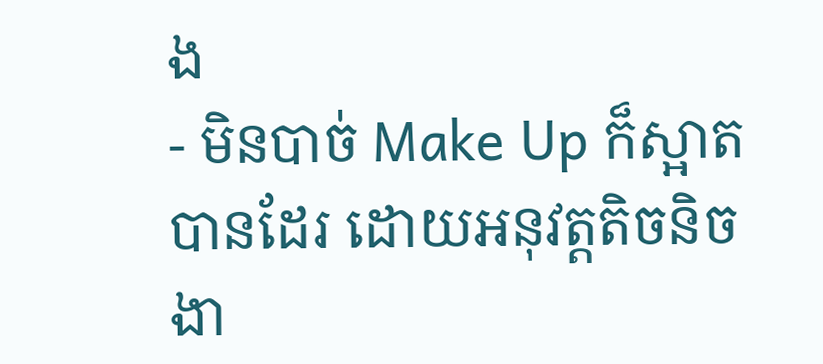ង
- មិនបាច់ Make Up ក៏ស្អាតបានដែរ ដោយអនុវត្តតិចនិចងា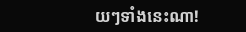យៗទាំងនេះណា!